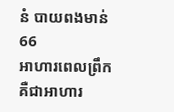នំ បាយពងមាន់
66
អាហារពេលព្រឹក គឺជាអាហារ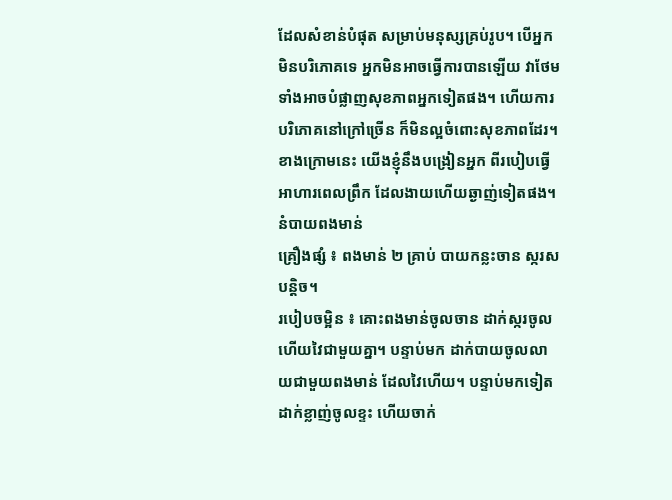ដែលសំខាន់បំផុត សម្រាប់មនុស្សគ្រប់រូប។ បើអ្នកមិនបរិភោគទេ អ្នកមិនអាចធ្វើការបានឡើយ វាថែមទាំងអាចបំផ្លាញសុខភាពអ្នកទៀតផង។ ហើយការបរិភោគនៅក្រៅច្រើន ក៏មិនល្អចំពោះសុខភាពដែរ។ ខាងក្រោមនេះ យើងខ្ញុំនឹងបង្រៀនអ្នក ពីរបៀបធ្វើអាហារពេលព្រឹក ដែលងាយហើយឆ្ងាញ់ទៀតផង។
នំបាយពងមាន់
គ្រឿងផ្សំ ៖ ពងមាន់ ២ គ្រាប់ បាយកន្លះចាន ស្ករសបន្តិច។
របៀបចម្អិន ៖ គោះពងមាន់ចូលចាន ដាក់ស្ករចូល ហើយវៃជាមួយគ្នា។ បន្ទាប់មក ដាក់បាយចូលលាយជាមួយពងមាន់ ដែលវៃហើយ។ បន្ទាប់មកទៀត ដាក់ខ្លាញ់ចូលខ្ទះ ហើយចាក់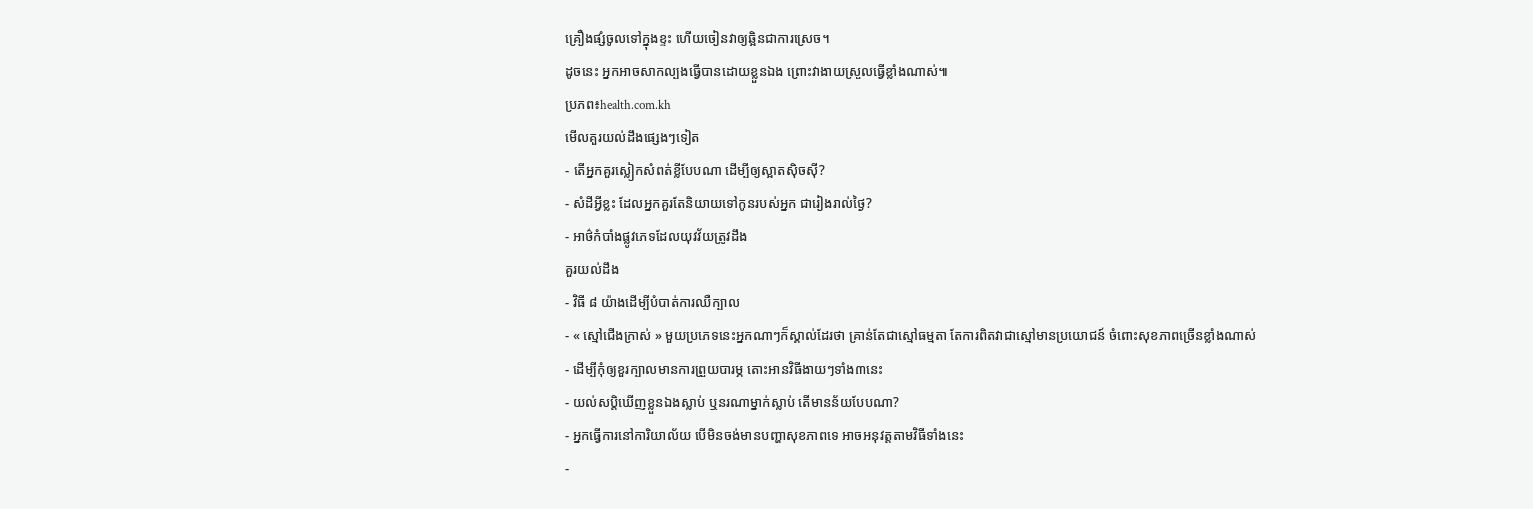គ្រឿងផ្សំចូលទៅក្នុងខ្ទះ ហើយចៀនវាឲ្យឆ្អិនជាការស្រេច។
ដូចនេះ អ្នកអាចសាកល្បងធ្វើបានដោយខ្លួនឯង ព្រោះវាងាយស្រួលធ្វើខ្លាំងណាស់៕
ប្រភព៖health.com.kh
មើលគួរយល់ដឹងផ្សេងៗទៀត
- តើអ្នកគួរស្លៀកសំពត់ខ្លីបែបណា ដើម្បីឲ្យស្អាតស៊ិចស៊ី?
- សំដីអ្វីខ្លះ ដែលអ្នកគួរតែនិយាយទៅកូនរបស់អ្នក ជារៀងរាល់ថ្ងៃ?
- អាថ៌កំបាំងផ្លូវភេទដែលយុវវ័យត្រូវដឹង
គួរយល់ដឹង
- វិធី ៨ យ៉ាងដើម្បីបំបាត់ការឈឺក្បាល
- « ស្មៅជើងក្រាស់ » មួយប្រភេទនេះអ្នកណាៗក៏ស្គាល់ដែរថា គ្រាន់តែជាស្មៅធម្មតា តែការពិតវាជាស្មៅមានប្រយោជន៍ ចំពោះសុខភាពច្រើនខ្លាំងណាស់
- ដើម្បីកុំឲ្យខួរក្បាលមានការព្រួយបារម្ភ តោះអានវិធីងាយៗទាំង៣នេះ
- យល់សប្តិឃើញខ្លួនឯងស្លាប់ ឬនរណាម្នាក់ស្លាប់ តើមានន័យបែបណា?
- អ្នកធ្វើការនៅការិយាល័យ បើមិនចង់មានបញ្ហាសុខភាពទេ អាចអនុវត្តតាមវិធីទាំងនេះ
-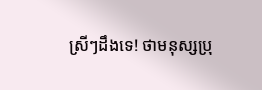ស្រីៗដឹងទេ! ថាមនុស្សប្រុ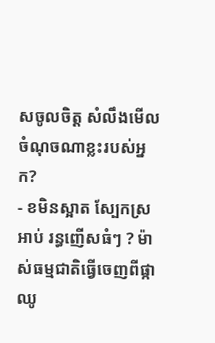សចូលចិត្ត សំលឹងមើលចំណុចណាខ្លះរបស់អ្នក?
- ខមិនស្អាត ស្បែកស្រអាប់ រន្ធញើសធំៗ ? ម៉ាស់ធម្មជាតិធ្វើចេញពីផ្កាឈូ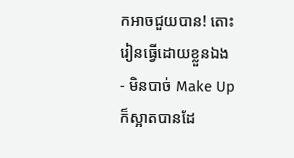កអាចជួយបាន! តោះរៀនធ្វើដោយខ្លួនឯង
- មិនបាច់ Make Up ក៏ស្អាតបានដែ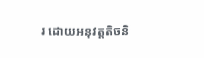រ ដោយអនុវត្តតិចនិ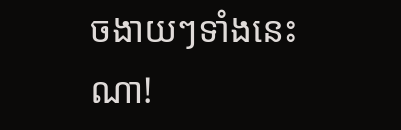ចងាយៗទាំងនេះណា!